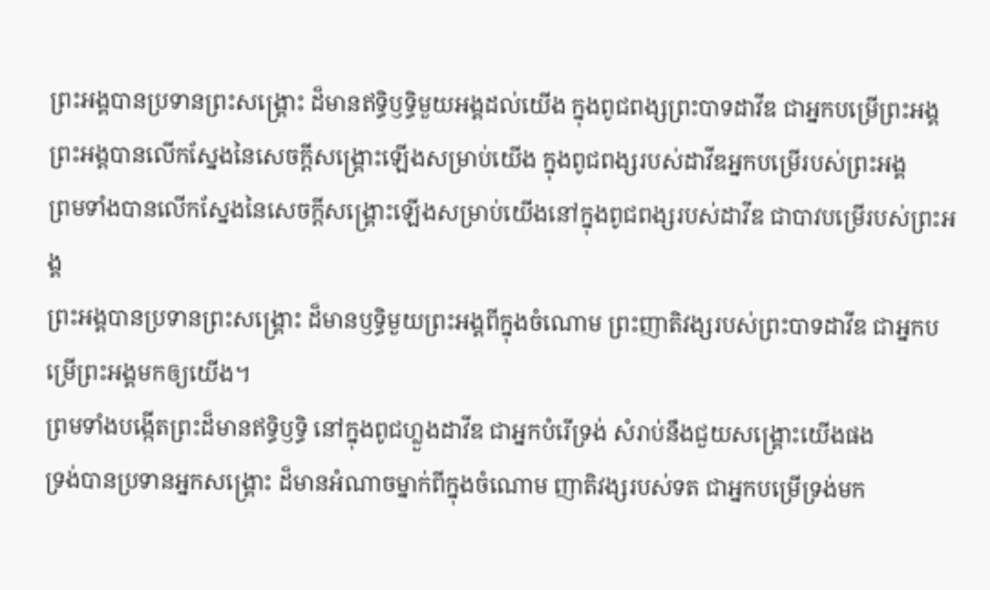ព្រះអង្គបានប្រទានព្រះសង្រ្គោះ ដ៏មានឥទ្ធិឫទ្ធិមួយអង្គដល់យើង ក្នុងពូជពង្សព្រះបាទដាវីឌ ជាអ្នកបម្រើព្រះអង្គ
ព្រះអង្គបានលើកស្នែងនៃសេចក្ដីសង្គ្រោះឡើងសម្រាប់យើង ក្នុងពូជពង្សរបស់ដាវីឌអ្នកបម្រើរបស់ព្រះអង្គ
ព្រមទាំងបានលើកស្នែងនៃសេចក្ដីសង្គ្រោះឡើងសម្រាប់យើងនៅក្នុងពូជពង្សរបស់ដាវីឌ ជាបាវបម្រើរបស់ព្រះអង្គ
ព្រះអង្គបានប្រទានព្រះសង្គ្រោះ ដ៏មានឫទ្ធិមួយព្រះអង្គពីក្នុងចំណោម ព្រះញាតិវង្សរបស់ព្រះបាទដាវីឌ ជាអ្នកបម្រើព្រះអង្គមកឲ្យយើង។
ព្រមទាំងបង្កើតព្រះដ៏មានឥទ្ធិឫទ្ធិ នៅក្នុងពូជហ្លួងដាវីឌ ជាអ្នកបំរើទ្រង់ សំរាប់នឹងជួយសង្គ្រោះយើងផង
ទ្រង់បានប្រទានអ្នកសង្គ្រោះ ដ៏មានអំណាចម្នាក់ពីក្នុងចំណោម ញាតិវង្សរបស់ទត ជាអ្នកបម្រើទ្រង់មក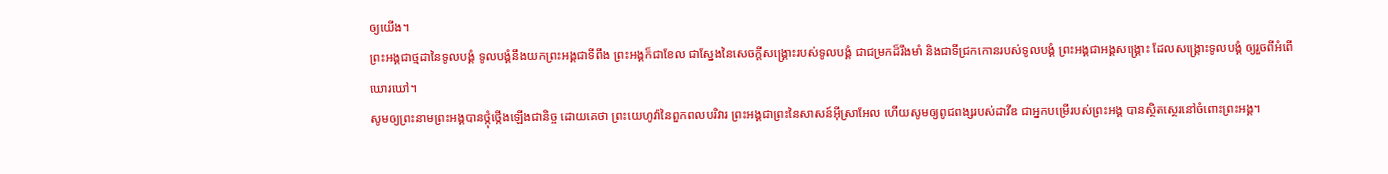ឲ្យយើង។
ព្រះអង្គជាថ្មដានៃទូលបង្គំ ទូលបង្គំនឹងយកព្រះអង្គជាទីពឹង ព្រះអង្គក៏ជាខែល ជាស្នែងនៃសេចក្ដីសង្គ្រោះរបស់ទូលបង្គំ ជាជម្រកដ៏រឹងមាំ និងជាទីជ្រកកោនរបស់ទូលបង្គំ ព្រះអង្គជាអង្គសង្គ្រោះ ដែលសង្គ្រោះទូលបង្គំ ឲ្យរួចពីអំពើឃោរឃៅ។
សូមឲ្យព្រះនាមព្រះអង្គបានថ្កុំថ្កើងឡើងជានិច្ច ដោយគេថា ព្រះយេហូវ៉ានៃពួកពលបរិវារ ព្រះអង្គជាព្រះនៃសាសន៍អ៊ីស្រាអែល ហើយសូមឲ្យពូជពង្សរបស់ដាវីឌ ជាអ្នកបម្រើរបស់ព្រះអង្គ បានស្ថិតស្ថេរនៅចំពោះព្រះអង្គ។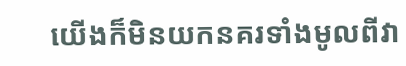យើងក៏មិនយកនគរទាំងមូលពីវា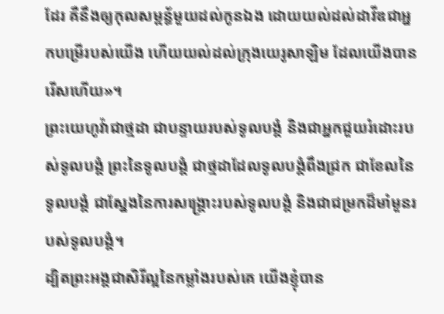ដែរ គឺនឹងឲ្យកុលសម្ពន័្ធមួយដល់កូនឯង ដោយយល់ដល់ដាវីឌជាអ្នកបម្រើរបស់យើង ហើយយល់ដល់ក្រុងយេរូសាឡិម ដែលយើងបានរើសហើយ»។
ព្រះយេហូវ៉ាជាថ្មដា ជាបន្ទាយរបស់ទូលបង្គំ និងជាអ្នកជួយរំដោះរបស់ទូលបង្គំ ព្រះនៃទូលបង្គំ ជាថ្មដាដែលទូលបង្គំពឹងជ្រក ជាខែលនៃទូលបង្គំ ជាស្នែងនៃការសង្គ្រោះរបស់ទូលបង្គំ និងជាជម្រកដ៏មាំមួនរបស់ទូលបង្គំ។
ដ្បិតព្រះអង្គជាសិរីល្អនៃកម្លាំងរបស់គេ យើងខ្ញុំបាន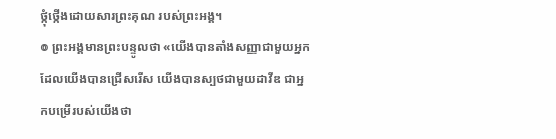ថ្កុំថ្កើងដោយសារព្រះគុណ របស់ព្រះអង្គ។
៙ ព្រះអង្គមានព្រះបន្ទូលថា «យើងបានតាំងសញ្ញាជាមួយអ្នក ដែលយើងបានជ្រើសរើស យើងបានស្បថជាមួយដាវីឌ ជាអ្នកបម្រើរបស់យើងថា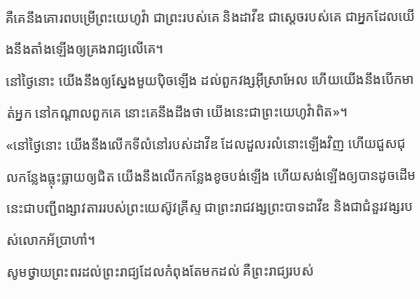គឺគេនឹងគោរពបម្រើព្រះយេហូវ៉ា ជាព្រះរបស់គេ និងដាវីឌ ជាស្តេចរបស់គេ ជាអ្នកដែលយើងនឹងតាំងឡើងឲ្យគ្រងរាជ្យលើគេ។
នៅថ្ងៃនោះ យើងនឹងឲ្យស្នែងមួយប៉ិចឡើង ដល់ពួកវង្សអ៊ីស្រាអែល ហើយយើងនឹងបើកមាត់អ្នក នៅកណ្ដាលពួកគេ នោះគេនឹងដឹងថា យើងនេះជាព្រះយេហូវ៉ាពិត»។
«នៅថ្ងៃនោះ យើងនឹងលើកទីលំនៅរបស់ដាវីឌ ដែលដួលរលំនោះឡើងវិញ ហើយជួសជុលកន្លែងធ្លុះធ្លាយឲ្យជិត យើងនឹងលើកកន្លែងខូចបង់ឡើង ហើយសង់ឡើងឲ្យបានដូចដើម
នេះជាបញ្ជីពង្សាវតាររបស់ព្រះយេស៊ូវគ្រីស្ទ ជាព្រះរាជវង្សព្រះបាទដាវីឌ និងជាជំនួរវង្សរបស់លោកអ័ប្រាហាំ។
សូមថ្វាយព្រះពរដល់ព្រះរាជ្យដែលកំពុងតែមកដល់ គឺព្រះរាជ្យរបស់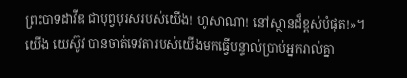ព្រះបាទដាវីឌ ជាបុព្វបុរសរបស់យើង! ហូសាណា! នៅស្ថានដ៏ខ្ពស់បំផុត!»។
យើង យេស៊ូវ បានចាត់ទេវតារបស់យើងមកធ្វើបន្ទាល់ប្រាប់អ្នករាល់គ្នា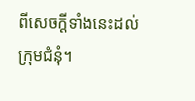ពីសេចក្ដីទាំងនេះដល់ក្រុមជំនុំ។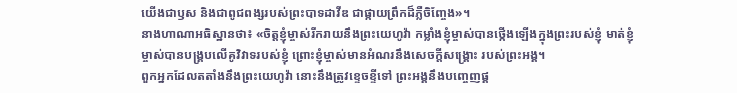យើងជាឫស និងជាពូជពង្សរបស់ព្រះបាទដាវីឌ ជាផ្កាយព្រឹកដ៏ភ្លឺចិញ្ចែង»។
នាងហាណាអធិស្ឋានថា៖ «ចិត្តខ្ញុំម្ចាស់រីករាយនឹងព្រះយេហូវ៉ា កម្លាំងខ្ញុំម្ចាស់បានថ្កើងឡើងក្នុងព្រះរបស់ខ្ញុំ មាត់ខ្ញុំម្ចាស់បានបង្គ្របលើគូវិវាទរបស់ខ្ញុំ ព្រោះខ្ញុំម្ចាស់មានអំណរនឹងសេចក្ដីសង្គ្រោះ របស់ព្រះអង្គ។
ពួកអ្នកដែលតតាំងនឹងព្រះយេហូវ៉ា នោះនឹងត្រូវខ្ទេចខ្ទីទៅ ព្រះអង្គនឹងបញ្ចេញផ្គ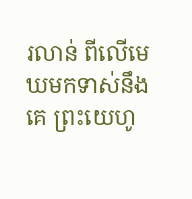រលាន់ ពីលើមេឃមកទាស់នឹងគេ ព្រះយេហូ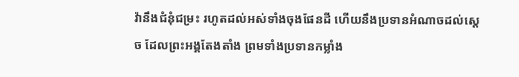វ៉ានឹងជំនុំជម្រះ រហូតដល់អស់ទាំងចុងផែនដី ហើយនឹងប្រទានអំណាចដល់ស្តេច ដែលព្រះអង្គតែងតាំង ព្រមទាំងប្រទានកម្លាំង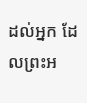ដល់អ្នក ដែលព្រះអ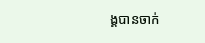ង្គបានចាក់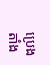ប្រេងតាំង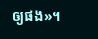ឲ្យផង»។